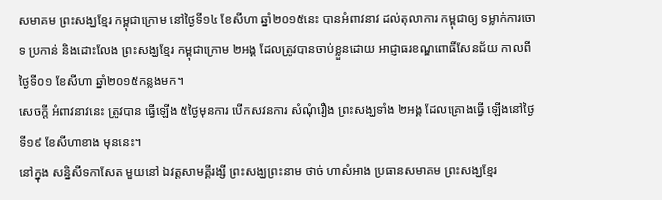សមាគម ព្រះសង្ឃខ្មែរ កម្ពុជាក្រោម នៅថ្ងៃទី១៤ ខែសីហា ឆ្នាំ២០១៥នេះ បានអំពាវនាវ ដល់តុលាការ កម្ពុជាឲ្យ ទម្លាក់ការចោទ ប្រកាន់ និងដោះលែង ព្រះសង្ឃខ្មែរ កម្ពុជាក្រោម ២អង្គ ដែលត្រូវបានចាប់ខ្លួនដោយ អាជ្ញាធរខណ្ឌពោធិ៍សែនជ័យ កាលពីថ្ងៃទី០១ ខែសីហា ឆ្នាំ២០១៥កន្លងមក។
សេចក្ដី អំពាវនាវនេះ ត្រូវបាន ធ្វើឡើង ៥ថ្ងៃមុនការ បើកសវនការ សំណុំរឿង ព្រះសង្ឃទាំង ២អង្គ ដែលគ្រោងធ្វើ ឡើងនៅថ្ងៃទី១៩ ខែសីហាខាង មុននេះ។
នៅក្នុង សន្និសីទកាសែត មួយនៅ ឯវត្តសាមគ្គីរង្សី ព្រះសង្ឃព្រះនាម ថាច់ ហាសំអាង ប្រធានសមាគម ព្រះសង្ឃខ្មែរ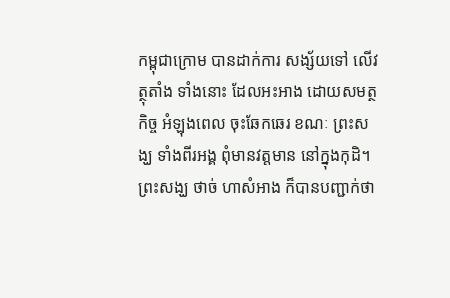កម្ពុជាក្រោម បានដាក់ការ សង្ស័យទៅ លើវត្ថុតាំង ទាំងនោះ ដែលអះអាង ដោយសមត្ថកិច្ច អំឡុងពេល ចុះឆែកឆេរ ខណៈ ព្រះសង្ឃ ទាំងពីរអង្គ ពុំមានវត្តមាន នៅក្នុងកុដិ។
ព្រះសង្ឃ ថាច់ ហាសំអាង ក៏បានបញ្ជាក់ថា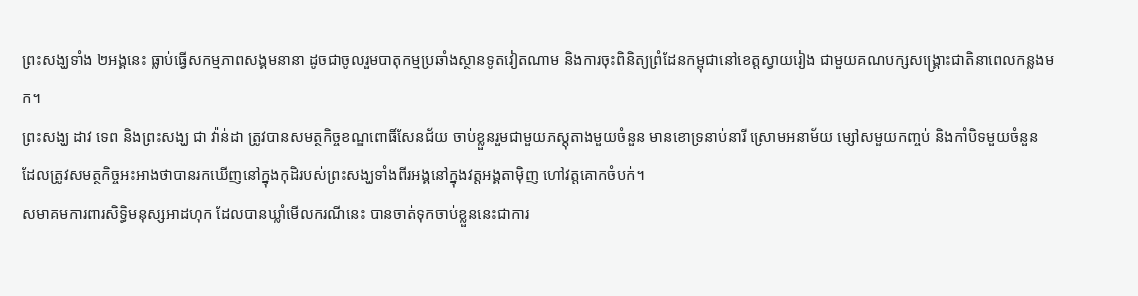ព្រះសង្ឃទាំង ២អង្គនេះ ធ្លាប់ធ្វើសកម្មភាពសង្គមនានា ដូចជាចូលរួមបាតុកម្មប្រឆាំងស្ថានទូតវៀតណាម និងការចុះពិនិត្យព្រំដែនកម្ពុជានៅខេត្តស្វាយរៀង ជាមួយគណបក្សសង្គ្រោះជាតិនាពេលកន្លងមក។
ព្រះសង្ឃ ដាវ ទេព និងព្រះសង្ឃ ជា វ៉ាន់ដា ត្រូវបានសមត្ថកិច្ចខណ្ឌពោធិ៍សែនជ័យ ចាប់ខ្លួនរួមជាមួយភស្តុតាងមួយចំនួន មានខោទ្រនាប់នារី ស្រោមអនាម័យ ម្សៅសមួយកញ្ចប់ និងកាំបិទមួយចំនួន ដែលត្រូវសមត្ថកិច្ចអះអាងថាបានរកឃើញនៅក្នុងកុដិរបស់ព្រះសង្ឃទាំងពីរអង្គនៅក្នុងវត្តអង្គតាម៉ិញ ហៅវត្តគោកចំបក់។
សមាគមការពារសិទ្ធិមនុស្សអាដហុក ដែលបានឃ្លាំមើលករណីនេះ បានចាត់ទុកចាប់ខ្លួននេះជាការ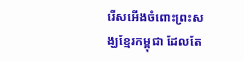រើសអើងចំពោះព្រះសង្ឃខ្មែរកម្ពុជា ដែលតែ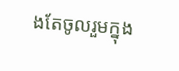ងតែចូលរួមក្នុង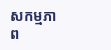សកម្មភាព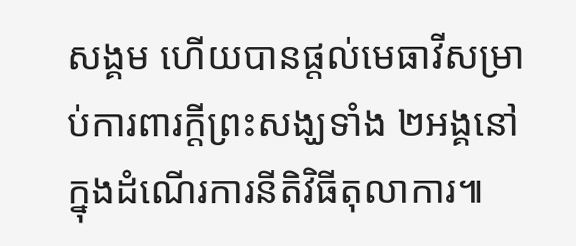សង្គម ហើយបានផ្ដល់មេធាវីសម្រាប់ការពារក្ដីព្រះសង្ឃទាំង ២អង្គនៅក្នុងដំណើរការនីតិវិធីតុលាការ៕